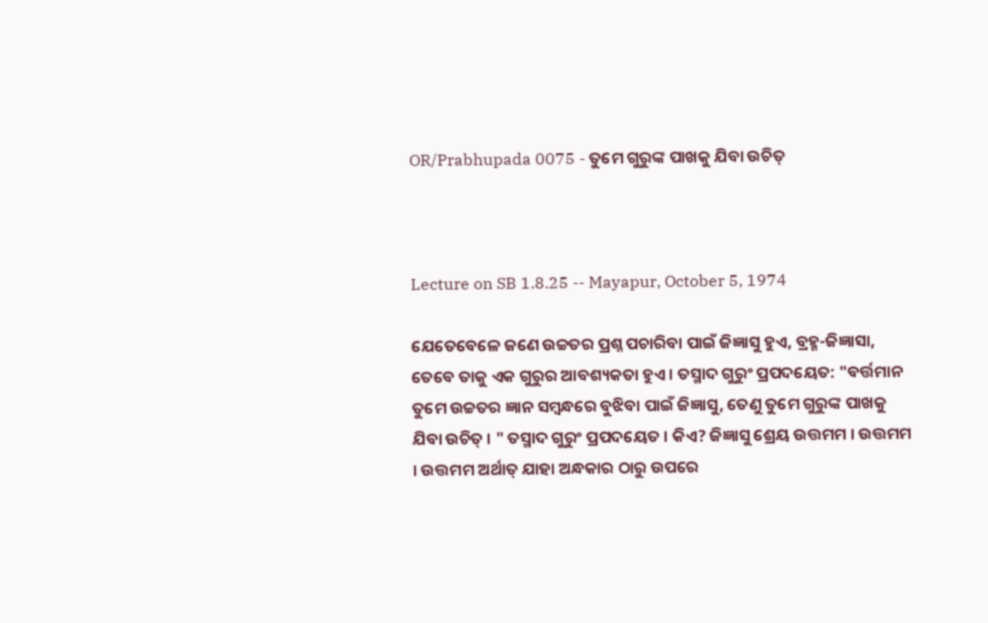OR/Prabhupada 0075 - ତୁମେ ଗୁରୁଙ୍କ ପାଖକୁ ଯିବା ଉଚିତ୍



Lecture on SB 1.8.25 -- Mayapur, October 5, 1974

ଯେତେବେଳେ ଜଣେ ଉଚ୍ଚତର ପ୍ରଶ୍ନ ପଚାରିବା ପାଇଁ ଜିଜ୍ଞାସୁ ହୁଏ, ବ୍ରହ୍ମ-ଜିଜ୍ଞାସା, ତେବେ ତାକୁ ଏକ ଗୁରୁର ଆବଶ୍ୟକତା ହୁଏ । ତସ୍ମାଦ ଗୁରୁଂ ପ୍ରପଦୟେତ: "ବର୍ତ୍ତମାନ ତୁମେ ଉଚ୍ଚତର ଜ୍ଞାନ ସମ୍ବନ୍ଧରେ ବୁଝିବା ପାଇଁ ଜିଜ୍ଞାସୁ, ତେଣୁ ତୁମେ ଗୁରୁଙ୍କ ପାଖକୁ ଯିବା ଉଚିତ୍ । " ତସ୍ମାଦ ଗୁରୁଂ ପ୍ରପଦୟେତ । କିଏ? ଜିଜ୍ଞାସୁ ଶ୍ରେୟ ଉତ୍ତମମ । ଉତ୍ତମମ । ଉତ୍ତମମ ଅର୍ଥାତ୍ ଯାହା ଅନ୍ଧକାର ଠାରୁ ଉପରେ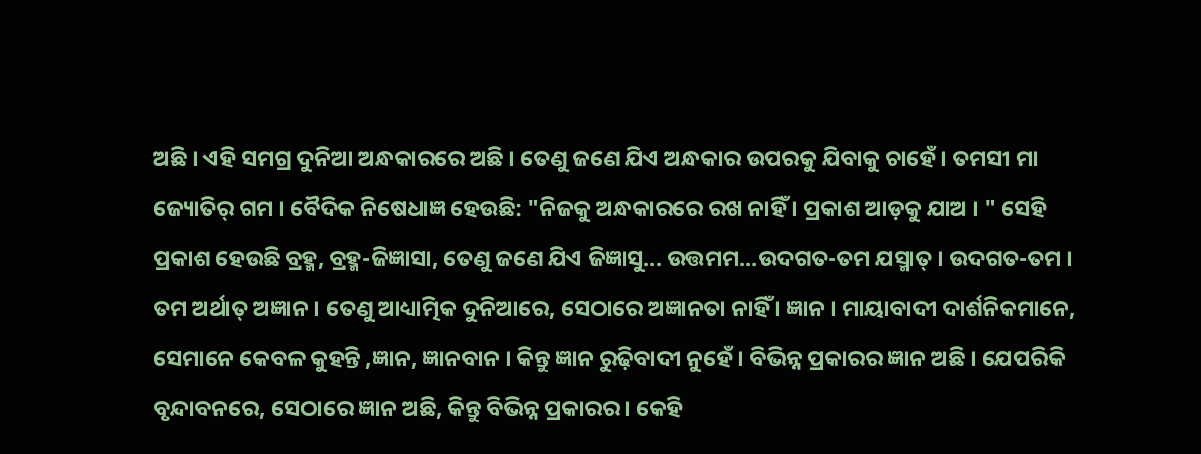ଅଛି । ଏହି ସମଗ୍ର ଦୁନିଆ ଅନ୍ଧକାରରେ ଅଛି । ତେଣୁ ଜଣେ ଯିଏ ଅନ୍ଧକାର ଉପରକୁ ଯିବାକୁ ଚାହେଁ । ତମସୀ ମା ଜ୍ୟୋତିର୍ ଗମ । ବୈଦିକ ନିଷେଧାଜ୍ଞ ହେଉଛି: "ନିଜକୁ ଅନ୍ଧକାରରେ ରଖ ନାହିଁ । ପ୍ରକାଶ ଆଡ଼କୁ ଯାଅ । " ସେହି ପ୍ରକାଶ ହେଉଛି ବ୍ରହ୍ମ, ବ୍ରହ୍ମ-ଜିଜ୍ଞାସା, ତେଣୁ ଜଣେ ଯିଏ ଜିଜ୍ଞାସୁ... ଉତ୍ତମମ...ଉଦଗତ-ତମ ଯସ୍ମାତ୍ । ଉଦଗତ-ତମ । ତମ ଅର୍ଥାତ୍ ଅଜ୍ଞାନ । ତେଣୁ ଆଧ୍ୟାତ୍ମିକ ଦୁନିଆରେ, ସେଠାରେ ଅଜ୍ଞାନତା ନାହିଁ । ଜ୍ଞାନ । ମାୟାବାଦୀ ଦାର୍ଶନିକମାନେ, ସେମାନେ କେବଳ କୁହନ୍ତି ,ଜ୍ଞାନ, ଜ୍ଞାନବାନ । କିନ୍ତୁ ଜ୍ଞାନ ରୁଢ଼ିବାଦୀ ନୁହେଁ । ବିଭିନ୍ନ ପ୍ରକାରର ଜ୍ଞାନ ଅଛି । ଯେପରିକି ବୃନ୍ଦାବନରେ, ସେଠାରେ ଜ୍ଞାନ ଅଛି, କିନ୍ତୁ ବିଭିନ୍ନ ପ୍ରକାରର । କେହି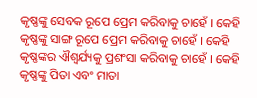କୃଷ୍ଣଙ୍କୁ ସେବକ ରୂପେ ପ୍ରେମ କରିବାକୁ ଚାହେଁ । କେହି କୃଷ୍ଣଙ୍କୁ ସାଙ୍ଗ ରୂପେ ପ୍ରେମ କରିବାକୁ ଚାହେଁ । କେହି କୃଷ୍ଣଙ୍କର ଐଶ୍ଵର୍ଯ୍ୟକୁ ପ୍ରଶଂସା କରିବାକୁ ଚାହେଁ । କେହି କୃଷ୍ଣଙ୍କୁ ପିତା ଏବଂ ମାତା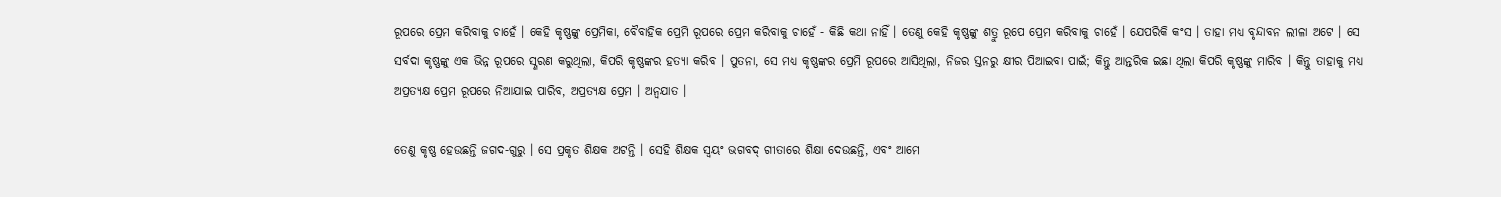ରୂପରେ ପ୍ରେମ କରିବାକୁ ଚାହେଁ । କେହି କୃଷ୍ଣଙ୍କୁ ପ୍ରେମିକା, ବୈବାହିକ ପ୍ରେମି ରୂପରେ ପ୍ରେମ କରିବାକୁ ଚାହେଁ - କିଛି କଥା ନାହିଁ । ତେଣୁ କେହି କୃଷ୍ଣଙ୍କୁ ଶତ୍ରୁ ରୂପେ ପ୍ରେମ କରିବାକୁ ଚାହେଁ । ଯେପରିକି କଂସ । ତାହା ମଧ୍ୟ ବୃନ୍ଦାବନ ଲୀଳା ଅଟେ । ସେ ସର୍ବଦା କୃଷ୍ଣଙ୍କୁ ଏକ ଭିନ୍ନ ରୂପରେ ସ୍ଣରଣ କରୁଥିଲା, କିପରି କୃଷ୍ଣଙ୍କର ହତ୍ୟା କରିବ । ପୁତନା, ସେ ମଧ୍ୟ କୃଷ୍ଣଙ୍କର ପ୍ରେମି ରୂପରେ ଆସିଥିଲା, ନିଜର ସ୍ତନରୁ କ୍ଷୀର ପିଆଇବା ପାଇଁ; କିନ୍ତୁ ଆନ୍ତରିକ ଇଛା ଥିଲା କିପରି କୃଷ୍ଣଙ୍କୁ ମାରିବ । କିନ୍ତୁ ତାହାକୁ ମଧ୍ୟ ଅପ୍ରତ୍ୟକ୍ଷ ପ୍ରେମ ରୂପରେ ନିଆଯାଇ ପାରିବ, ଅପ୍ରତ୍ୟକ୍ଷ ପ୍ରେମ । ଅନ୍ଵଯାତ ।

ତେଣୁ କୃଷ୍ଣ ହେଉଛନ୍ତି ଜଗଦ-ଗୁରୁ । ସେ ପ୍ରକୃତ ଶିକ୍ଷକ ଅଟନ୍ତି । ସେହି ଶିକ୍ଷକ ସ୍ଵୟଂ ଭଗବଦ୍ ଗୀତାରେ ଶିକ୍ଷା ଦେଉଛନ୍ତି, ଏବଂ ଆମେ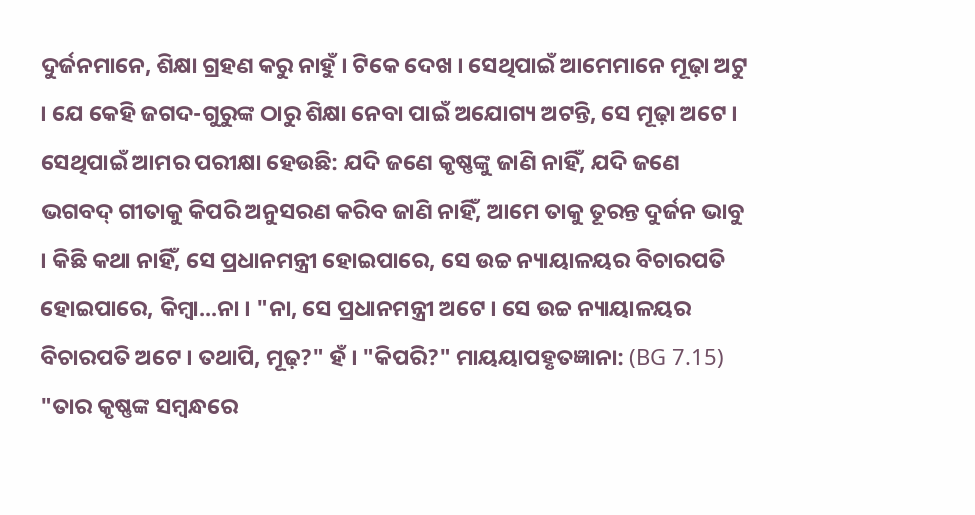ଦୁର୍ଜନମାନେ, ଶିକ୍ଷା ଗ୍ରହଣ କରୁ ନାହୁଁ । ଟିକେ ଦେଖ । ସେଥିପାଇଁ ଆମେମାନେ ମୂଢ଼ା ଅଟୁ । ଯେ କେହି ଜଗଦ-ଗୁରୁଙ୍କ ଠାରୁ ଶିକ୍ଷା ନେବା ପାଇଁ ଅଯୋଗ୍ୟ ଅଟନ୍ତି, ସେ ମୂଢ଼ା ଅଟେ । ସେଥିପାଇଁ ଆମର ପରୀକ୍ଷା ହେଉଛି: ଯଦି ଜଣେ କୃଷ୍ଣଙ୍କୁ ଜାଣି ନାହିଁ, ଯଦି ଜଣେ ଭଗବଦ୍ ଗୀତାକୁ କିପରି ଅନୁସରଣ କରିବ ଜାଣି ନାହିଁ, ଆମେ ତାକୁ ତୂରନ୍ତ ଦୁର୍ଜନ ଭାବୁ । କିଛି କଥା ନାହିଁ, ସେ ପ୍ରଧାନମନ୍ତ୍ରୀ ହୋଇପାରେ, ସେ ଉଚ୍ଚ ନ୍ୟାୟାଳୟର ବିଚାରପତି ହୋଇପାରେ, କିମ୍ଵା...ନା । "ନା, ସେ ପ୍ରଧାନମନ୍ତ୍ରୀ ଅଟେ । ସେ ଉଚ୍ଚ ନ୍ୟାୟାଳୟର ବିଚାରପତି ଅଟେ । ତଥାପି, ମୂଢ଼?" ହଁ । "କିପରି?" ମାୟୟାପହୃତଜ୍ଞାନା: (BG 7.15) "ତାର କୃଷ୍ଣଙ୍କ ସମ୍ଵନ୍ଧରେ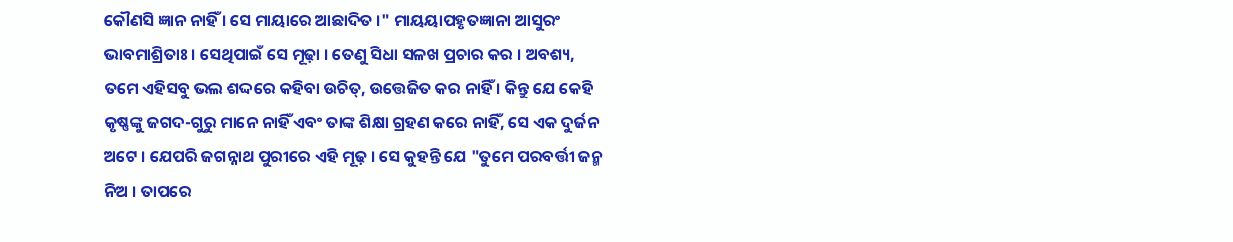କୌଣସି ଜ୍ଞାନ ନାହିଁ । ସେ ମାୟାରେ ଆଛାଦିତ ।" ମାୟୟାପହୃତଜ୍ଞାନା ଆସୁରଂ ଭାବମାଶ୍ରିତାଃ । ସେଥିପାଇଁ ସେ ମୂଢ଼ା । ତେଣୁ ସିଧା ସଳଖ ପ୍ରଚାର କର । ଅବଶ୍ୟ, ତମେ ଏହିସବୁ ଭଲ ଶଦ୍ଦରେ କହିବା ଉଚିତ୍, ଉତ୍ତେଜିତ କର ନାହିଁ । କିନ୍ତୁ ଯେ କେହି କୃଷ୍ଣଙ୍କୁ ଜଗଦ-ଗୁରୁ ମାନେ ନାହିଁ ଏବଂ ତାଙ୍କ ଶିକ୍ଷା ଗ୍ରହଣ କରେ ନାହିଁ, ସେ ଏକ ଦୁର୍ଜନ ଅଟେ । ଯେପରି ଜଗନ୍ନାଥ ପୁରୀରେ ଏହି ମୂଢ଼ । ସେ କୁହନ୍ତି ଯେ "ତୁମେ ପରବର୍ତ୍ତୀ ଜନ୍ମ ନିଅ । ତାପରେ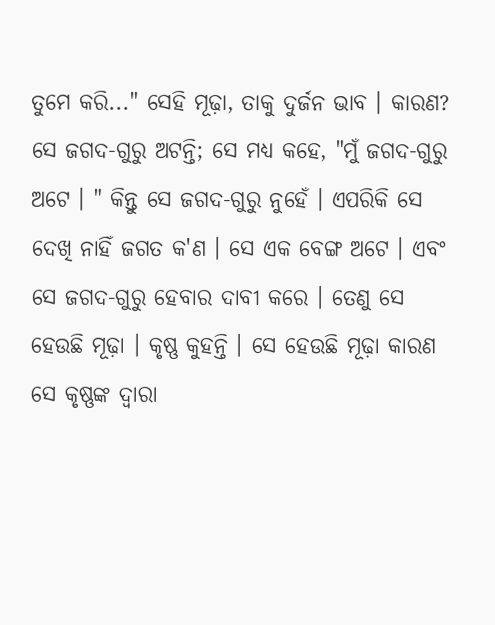ତୁମେ କରି..." ସେହି ମୂଢ଼ା, ତାକୁ ଦୁର୍ଜନ ଭାବ । କାରଣ? ସେ ଜଗଦ-ଗୁରୁ ଅଟନ୍ତି; ସେ ମଧ୍ୟ କହେ, "ମୁଁ ଜଗଦ-ଗୁରୁ ଅଟେ । " କିନ୍ତୁ ସେ ଜଗଦ-ଗୁରୁ ନୁହେଁ । ଏପରିକି ସେ ଦେଖି ନାହିଁ ଜଗତ କ'ଣ । ସେ ଏକ ବେଙ୍ଗ ଅଟେ । ଏବଂ ସେ ଜଗଦ-ଗୁରୁ ହେବାର ଦାବୀ କରେ । ତେଣୁ ସେ ହେଉଛି ମୂଢ଼ା । କୃଷ୍ଣ କୁହନ୍ତି । ସେ ହେଉଛି ମୂଢ଼ା କାରଣ ସେ କୃଷ୍ଣଙ୍କ ଦ୍ଵାରା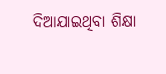ଦିଆଯାଇଥିବା ଶିକ୍ଷା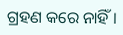ଗ୍ରହଣ କରେ ନାହିଁ ।